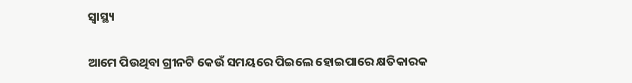ସ୍ୱାସ୍ଥ୍ୟ

ଆମେ ପିଉଥିବା ଗ୍ରୀନଟି କେଉଁ ସମୟରେ ପିଇଲେ ହୋଇପାରେ କ୍ଷତିକାରକ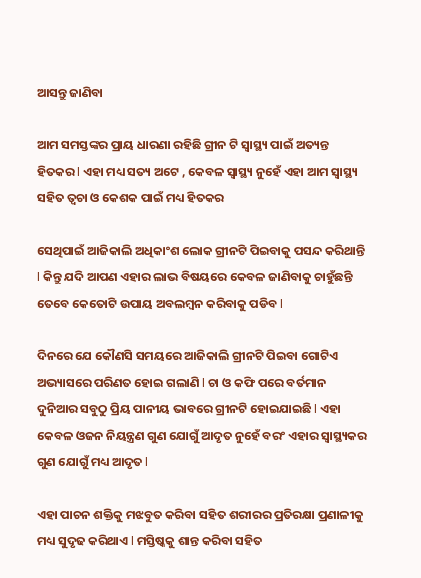ଆସନ୍ତୁ ଜାଣିବା

ଆମ ସମସ୍ତଙ୍କର ପ୍ରାୟ ଧାରଣା ରହିଛି ଗ୍ରୀନ ଟି ସ୍ୱାସ୍ଥ୍ୟ ପାଇଁ ଅତ୍ୟନ୍ତ ହିତକର l ଏହା ମଧ୍ୟ ସତ୍ୟ ଅଟେ , କେବଳ ସ୍ୱାସ୍ଥ୍ୟ ନୁହେଁ ଏହା ଆମ ସ୍ୱାସ୍ଥ୍ୟ ସହିତ ତ୍ୱଚା ଓ କେଶକ ପାଇଁ ମଧ୍ୟ ହିତକର

ସେଥିପାଇଁ ଆଜିକାଲି ଅଧିକାଂଶ ଲୋକ ଗ୍ରୀନଟି ପିଇବାକୁ ପସନ୍ଦ କରିଥାନ୍ତି l କିନ୍ତୁ ଯଦି ଆପଣ ଏହାର ଲାଭ ବିଷୟରେ କେବଳ ଜାଣିବାକୁ ଚାହୁଁଛନ୍ତି ତେବେ କେତୋଟି ଉପାୟ ଅବଲମ୍ବନ କରିବାକୁ ପଡିବ l

ଦିନରେ ଯେ କୌଣସି ସମୟରେ ଆଜିକାଲି ଗ୍ରୀନଟି ପିଇବା ଗୋଟିଏ ଅଭ୍ୟାସରେ ପରିଣତ ହୋଇ ଗଲାଣି l ଚା ଓ କଫି ପରେ ବର୍ତମାନ ଦୁନିଆର ସବୁଠୁ ପ୍ରିୟ ପାନୀୟ ଭାବରେ ଗ୍ରୀନଟି ହୋଇଯାଇଛି l ଏହା କେବଳ ଓଜନ ନିୟନ୍ତ୍ରଣ ଗୁଣ ଯୋଗୁଁ ଆଦୃତ ନୁହେଁ ବରଂ ଏହାର ସ୍ୱାସ୍ଥ୍ୟକର ଗୁଣ ଯୋଗୁଁ ମଧ୍ୟ ଆଦୃତ l

ଏହା ପାଚନ ଶକ୍ତିକୁ ମଝବୁତ କରିବା ସହିତ ଶରୀରର ପ୍ରତିରକ୍ଷା ପ୍ରଣାଳୀକୁ ମଧ୍ୟ ସୁଦୃଢ କରିଥାଏ l ମସ୍ତିଷ୍କକୁ ଶାନ୍ତ କରିବା ସହିତ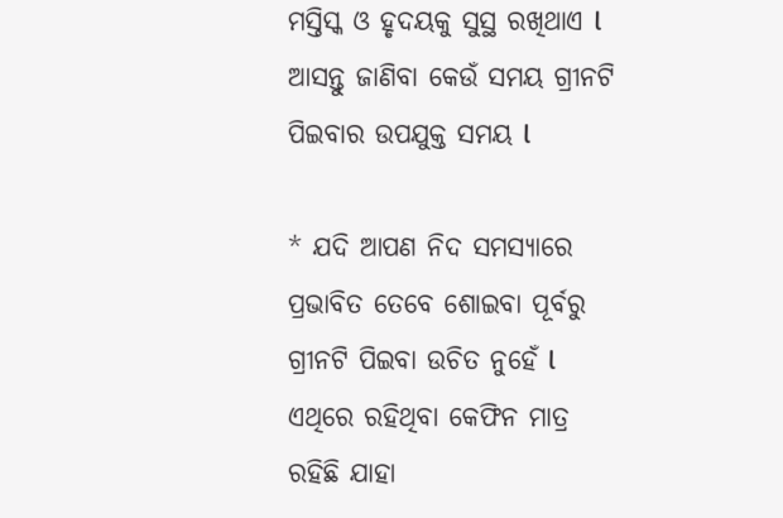ମସ୍ତିସ୍କ ଓ ହୃଦୟକୁ ସୁସ୍ଥ ରଖିଥାଏ l ଆସନ୍ତୁ ଜାଣିବା କେଉଁ ସମୟ ଗ୍ରୀନଟି ପିଇବାର ଉପଯୁକ୍ତ ସମୟ l

* ଯଦି ଆପଣ ନିଦ ସମସ୍ୟାରେ ପ୍ରଭାବିତ ତେବେ ଶୋଇବା ପୂର୍ବରୁ ଗ୍ରୀନଟି ପିଇବା ଉଚିତ ନୁହେଁ l ଏଥିରେ ରହିଥିବା କେଫିନ ମାତ୍ର ରହିଛି ଯାହା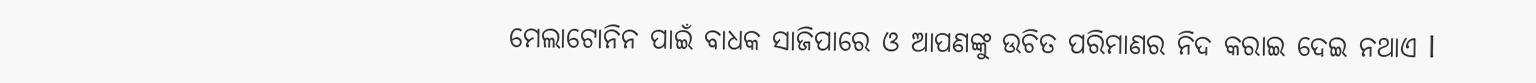ମେଲାଟୋନିନ ପାଇଁ ବାଧକ ସାଜିପାରେ ଓ ଆପଣଙ୍କୁ ଉଚିତ ପରିମାଣର ନିଦ କରାଇ ଦେଇ ନଥାଏ l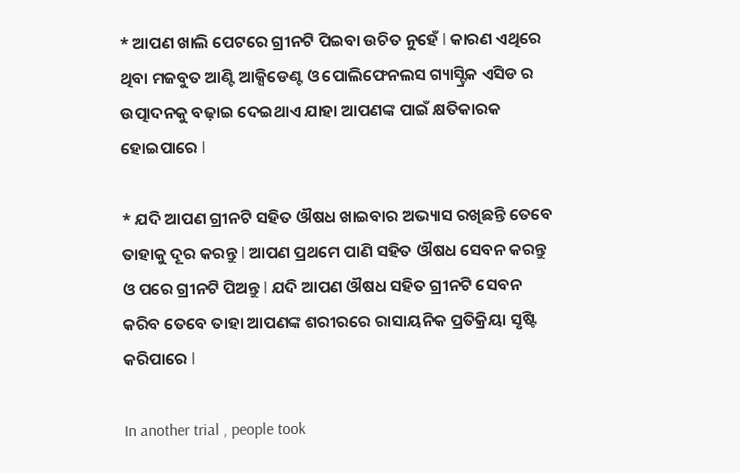* ଆପଣ ଖାଲି ପେଟରେ ଗ୍ରୀନଟି ପିଇବା ଉଚିତ ନୁହେଁ l କାରଣ ଏଥିରେ ଥିବା ମଜବୁତ ଆଣ୍ଟି ଆକ୍ସିଡେଣ୍ଟ ଓ ପୋଲିଫେନଲସ ଗ୍ୟାସ୍ଟ୍ରିକ ଏସିଡ ର ଉତ୍ପାଦନକୁ ବଢ଼ାଇ ଦେଇଥାଏ ଯାହା ଆପଣଙ୍କ ପାଇଁ କ୍ଷତିକାରକ ହୋଇପାରେ l

* ଯଦି ଆପଣ ଗ୍ରୀନଟି ସହିତ ଔଷଧ ଖାଇବାର ଅଭ୍ୟାସ ରଖିଛନ୍ତି ତେବେ ତାହାକୁ ଦୂର କରନ୍ତୁ l ଆପଣ ପ୍ରଥମେ ପାଣି ସହିତ ଔଷଧ ସେବନ କରନ୍ତୁ ଓ ପରେ ଗ୍ରୀନଟି ପିଅନ୍ତୁ l ଯଦି ଆପଣ ଔଷଧ ସହିତ ଗ୍ରୀନଟି ସେବନ କରିବ ତେବେ ତାହା ଆପଣଙ୍କ ଶରୀରରେ ରାସାୟନିକ ପ୍ରତିକ୍ରିୟା ସୃଷ୍ଟି କରିପାରେ l

In another trial , people took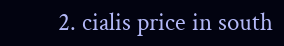2. cialis price in south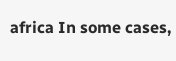africa In some cases,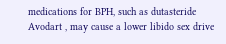medications for BPH, such as dutasteride Avodart , may cause a lower libido sex drive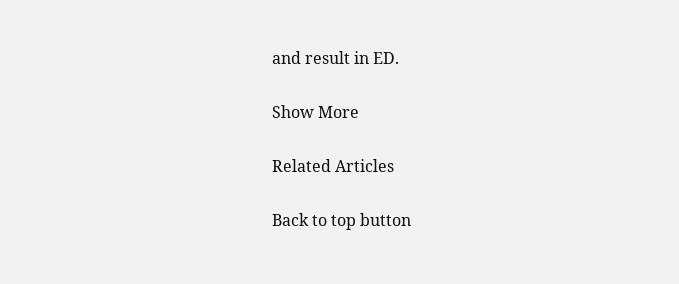and result in ED.

Show More

Related Articles

Back to top button